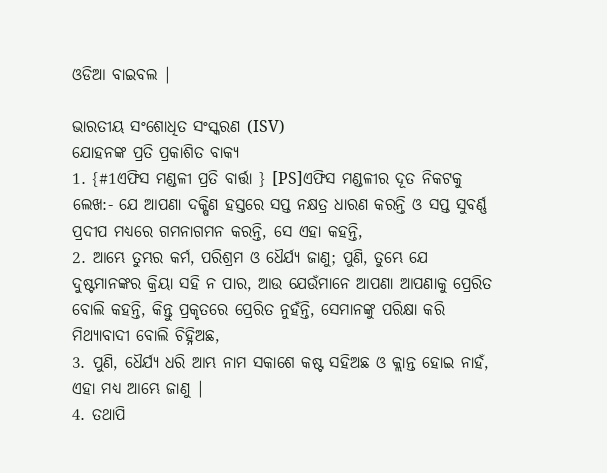ଓଡିଆ ବାଇବଲ |

ଭାରତୀୟ ସଂଶୋଧିତ ସଂସ୍କରଣ (ISV)
ଯୋହନଙ୍କ ପ୍ରତି ପ୍ରକାଶିତ ବାକ୍ୟ
1. {#1ଏଫିସ ମଣ୍ଡଳୀ ପ୍ରତି ବାର୍ତ୍ତା } [PS]ଏଫିସ ମଣ୍ଡଳୀର ଦୂତ ନିକଟକୁ ଲେଖ:- ଯେ ଆପଣା ଦକ୍ଷିଣ ହସ୍ତରେ ସପ୍ତ ନକ୍ଷତ୍ର ଧାରଣ କରନ୍ତି ଓ ସପ୍ତ ସୁବର୍ଣ୍ଣ ପ୍ରଦୀପ ମଧ୍ୟରେ ଗମନାଗମନ କରନ୍ତି, ସେ ଏହା କହନ୍ତି,
2. ଆମ୍ଭେ ତୁମ୍ଭର କର୍ମ, ପରିଶ୍ରମ ଓ ଧୈର୍ଯ୍ୟ ଜାଣୁ; ପୁଣି, ତୁମ୍ଭେ ଯେ ଦୁଷ୍ଟମାନଙ୍କର କ୍ରିୟା ସହି ନ ପାର, ଆଉ ଯେଉଁମାନେ ଆପଣା ଆପଣାକୁ ପ୍ରେରିତ ବୋଲି କହନ୍ତି, କିନ୍ତୁ ପ୍ରକୃତରେ ପ୍ରେରିତ ନୁହଁନ୍ତି, ସେମାନଙ୍କୁ ପରିକ୍ଷା କରି ମିଥ୍ୟାବାଦୀ ବୋଲି ଚିହ୍ନିଅଛ,
3. ପୁଣି, ଧୈର୍ଯ୍ୟ ଧରି ଆମ୍ଭ ନାମ ସକାଶେ କଷ୍ଟ ସହିଅଛ ଓ କ୍ଲାନ୍ତ ହୋଇ ନାହଁ, ଏହା ମଧ୍ୟ ଆମ୍ଭେ ଜାଣୁ |
4. ତଥାପି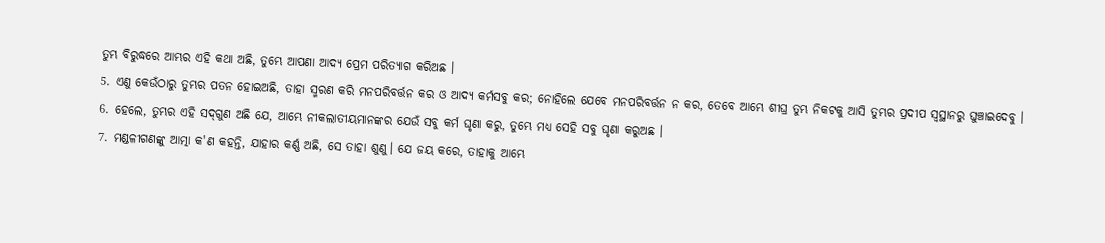ତୁମ୍ଭ ବିରୁଦ୍ଧରେ ଆମ୍ଭର ଏହି କଥା ଅଛି, ତୁମ୍ଭେ ଆପଣା ଆଦ୍ୟ ପ୍ରେମ ପରିତ୍ୟାଗ କରିଅଛ ।
5. ଏଣୁ କେଉଁଠାରୁ ତୁମ୍ଭର ପତନ ହୋଇଅଛି, ତାହା ସ୍ମରଣ କରି ମନପରିବର୍ତ୍ତନ କର ଓ ଆଦ୍ୟ କର୍ମସବୁ କର; ନୋହିଲେ ଯେବେ ମନପରିବର୍ତ୍ତନ ନ କର, ତେବେ ଆମ୍ଭେ ଶୀଘ୍ର ତୁମ୍ଭ ନିକଟକୁ ଆସି ତୁମ୍ଭର ପ୍ରଦୀପ ସ୍ୱସ୍ଥାନରୁ ଘୁଞ୍ଚାଇଦେବୁ ।
6. ହେଲେ, ତୁମ୍ଭର ଏହି ସଦ୍‌ଗୁଣ ଅଛି ଯେ, ଆମ୍ଭେ ନୀକଲାତୀୟମାନଙ୍କର ଯେଉଁ ସବୁ କର୍ମ ଘୃଣା କରୁ, ତୁମ୍ଭେ ମଧ୍ୟ ସେହି ସବୁ ଘୃଣା କରୁଅଛ ।
7. ମଣ୍ଡଳୀଗଣଙ୍କୁ ଆତ୍ମା କ'ଣ କହନ୍ତି, ଯାହାର କର୍ଣ୍ଣ ଅଛି, ସେ ତାହା ଶୁଣୁ। ଯେ ଜୟ କରେ, ତାହାକୁ ଆମ୍ଭେ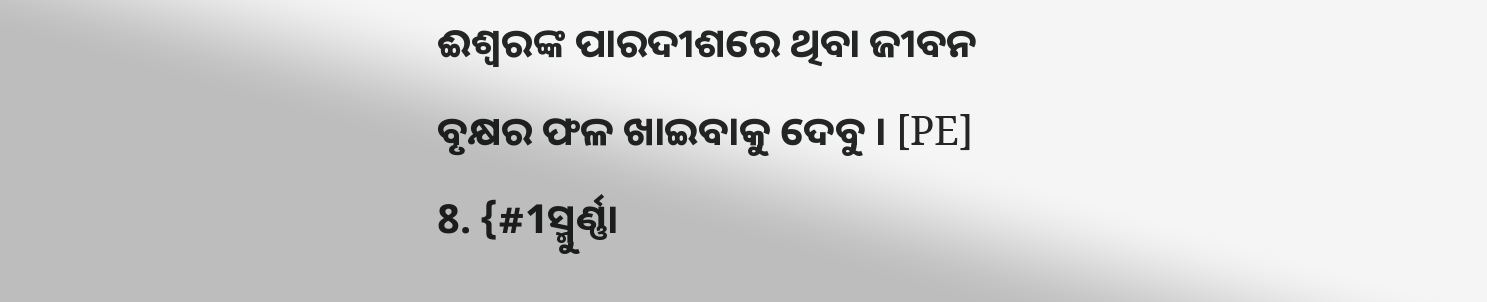ଈଶ୍ୱରଙ୍କ ପାରଦୀଶରେ ଥିବା ଜୀବନ ବୃକ୍ଷର ଫଳ ଖାଇବାକୁ ଦେବୁ । [PE]
8. {#1ସ୍ମୁର୍ଣ୍ଣା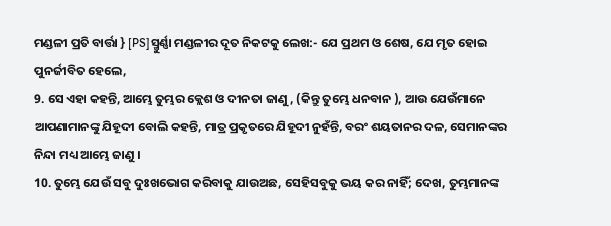ମଣ୍ଡଳୀ ପ୍ରତି ବାର୍ତ୍ତା } [PS]ସ୍ମୁର୍ଣ୍ଣା ମଣ୍ଡଳୀର ଦୂତ ନିକଟକୁ ଲେଖ:- ଯେ ପ୍ରଥମ ଓ ଶେଷ, ଯେ ମୃତ ହୋଇ ପୁନର୍ଜୀବିତ ହେଲେ,
9. ସେ ଏହା କହନ୍ତି, ଆମ୍ଭେ ତୁମ୍ଭର କ୍ଲେଶ ଓ ଦୀନତା ଜାଣୁ, (କିନ୍ତୁ ତୁମ୍ଭେ ଧନବାନ ), ଆଉ ଯେଉଁମାନେ ଆପଣାମାନଙ୍କୁ ଯିହୂଦୀ ବୋଲି କହନ୍ତି, ମାତ୍ର ପ୍ରକୃତରେ ଯିହୂଦୀ ନୁହଁନ୍ତି, ବରଂ ଶୟତାନର ଦଳ, ସେମାନଙ୍କର ନିନ୍ଦା ମଧ୍ୟ ଆମ୍ଭେ ଜାଣୁ ।
10. ତୁମ୍ଭେ ଯେଉଁ ସବୁ ଦୁଃଖଭୋଗ କରିବାକୁ ଯାଉଅଛ, ସେହିସବୁକୁ ଭୟ କର ନାହିଁ; ଦେଖ, ତୁମ୍ଭମାନଙ୍କ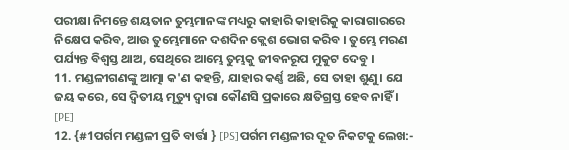ପରୀକ୍ଷା ନିମନ୍ତେ ଶୟତାନ ତୁମ୍ଭମାନଙ୍କ ମଧ୍ୟରୁ କାହାରି କାହାରିକୁ କାରାଗାରରେ ନିକ୍ଷେପ କରିବ, ଆଉ ତୁମ୍ଭେମାନେ ଦଶଦିନ କ୍ଲେଶ ଭୋଗ କରିବ । ତୁମ୍ଭେ ମରଣ ପର୍ଯ୍ୟନ୍ତ ବିଶ୍ୱସ୍ତ ଥାଅ, ସେଥିରେ ଆମ୍ଭେ ତୁମ୍ଭକୁ ଜୀବନରୂପ ମୁକୁଟ ଦେବୁ ।
11. ମଣ୍ଡଳୀଗଣଙ୍କୁ ଆତ୍ମା କ'ଣ କହନ୍ତି, ଯାହାର କର୍ଣ୍ଣ ଅଛି, ସେ ତାହା ଶୁଣୁ। ଯେ ଜୟ କରେ, ସେ ଦ୍ୱିତୀୟ ମୃତ୍ୟୁ ଦ୍ୱାରା କୌଣସି ପ୍ରକାରେ କ୍ଷତିଗ୍ରସ୍ତ ହେବ ନାହିଁ । [PE]
12. {#1ପର୍ଗମ ମଣ୍ଡଳୀ ପ୍ରତି ବାର୍ତ୍ତା } [PS]ପର୍ଗମ ମଣ୍ଡଳୀର ଦୂତ ନିକଟକୁ ଲେଖ:-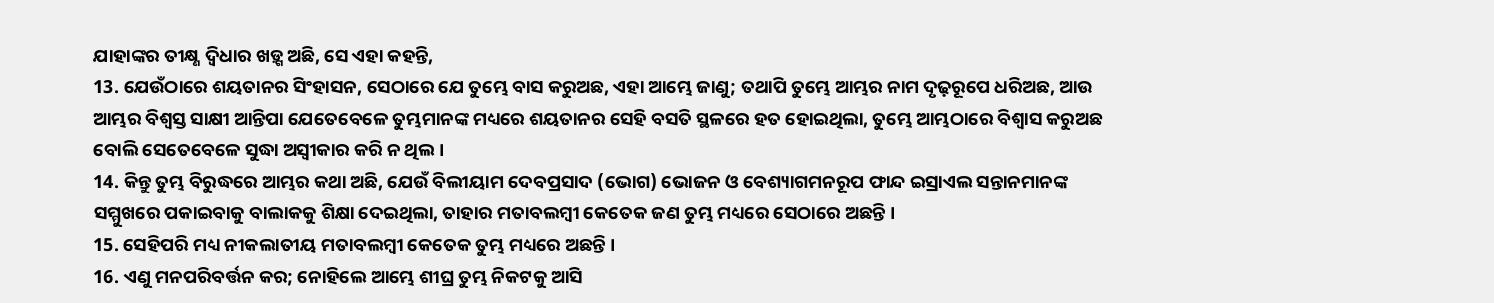ଯାହାଙ୍କର ତୀକ୍ଷ୍ଣ ଦ୍ୱିଧାର ଖଡ଼୍ଗ ଅଛି, ସେ ଏହା କହନ୍ତି,
13. ଯେଉଁଠାରେ ଶୟତାନର ସିଂହାସନ, ସେଠାରେ ଯେ ତୁମ୍ଭେ ବାସ କରୁଅଛ, ଏହା ଆମ୍ଭେ ଜାଣୁ; ତଥାପି ତୁମ୍ଭେ ଆମ୍ଭର ନାମ ଦୃଢ଼ରୂପେ ଧରିଅଛ, ଆଉ ଆମ୍ଭର ବିଶ୍ୱସ୍ତ ସାକ୍ଷୀ ଆନ୍ତିପା ଯେତେବେଳେ ତୁମ୍ଭମାନଙ୍କ ମଧ୍ୟରେ ଶୟତାନର ସେହି ବସତି ସ୍ଥଳରେ ହତ ହୋଇଥିଲା, ତୁମ୍ଭେ ଆମ୍ଭଠାରେ ବିଶ୍ୱାସ କରୁଅଛ ବୋଲି ସେତେବେଳେ ସୁଦ୍ଧା ଅସ୍ୱୀକାର କରି ନ ଥିଲ ।
14. କିନ୍ତୁ ତୁମ୍ଭ ବିରୁଦ୍ଧରେ ଆମ୍ଭର କଥା ଅଛି, ଯେଉଁ ବିଲୀୟାମ ଦେବପ୍ରସାଦ (ଭୋଗ) ଭୋଜନ ଓ ବେଶ୍ୟାଗମନରୂପ ଫାନ୍ଦ ଇସ୍ରାଏଲ ସନ୍ତାନମାନଙ୍କ ସମ୍ମୁଖରେ ପକାଇବାକୁ ବାଲାକକୁ ଶିକ୍ଷା ଦେଇଥିଲା, ତାହାର ମତାବଲମ୍ୱୀ କେତେକ ଜଣ ତୁମ୍ଭ ମଧ୍ୟରେ ସେଠାରେ ଅଛନ୍ତି ।
15. ସେହିପରି ମଧ୍ୟ ନୀକଲାତୀୟ ମତାବଲମ୍ୱୀ କେତେକ ତୁମ୍ଭ ମଧ୍ୟରେ ଅଛନ୍ତି ।
16. ଏଣୁ ମନପରିବର୍ତ୍ତନ କର; ନୋହିଲେ ଆମ୍ଭେ ଶୀଘ୍ର ତୁମ୍ଭ ନିକଟକୁ ଆସି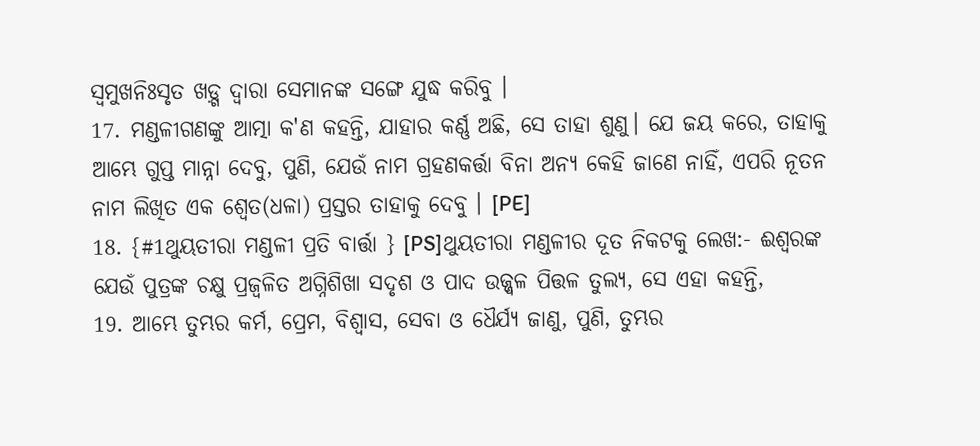ସ୍ୱମୁଖନିଃସୃତ ଖଡ଼୍ଗ ଦ୍ୱାରା ସେମାନଙ୍କ ସଙ୍ଗେ ଯୁଦ୍ଧ କରିବୁ ।
17. ମଣ୍ଡଳୀଗଣଙ୍କୁ ଆତ୍ମା କ'ଣ କହନ୍ତି, ଯାହାର କର୍ଣ୍ଣ ଅଛି, ସେ ତାହା ଶୁଣୁ। ଯେ ଜୟ କରେ, ତାହାକୁ ଆମ୍ଭେ ଗୁପ୍ତ ମାନ୍ନା ଦେବୁ, ପୁଣି, ଯେଉଁ ନାମ ଗ୍ରହଣକର୍ତ୍ତା ବିନା ଅନ୍ୟ କେହି ଜାଣେ ନାହିଁ, ଏପରି ନୂତନ ନାମ ଲିଖିତ ଏକ ଶ୍ୱେତ(ଧଳା) ପ୍ରସ୍ତର ତାହାକୁ ଦେବୁ । [PE]
18. {#1ଥୁୟତୀରା ମଣ୍ଡଳୀ ପ୍ରତି ବାର୍ତ୍ତା } [PS]ଥୁୟତୀରା ମଣ୍ଡଳୀର ଦୂତ ନିକଟକୁ ଲେଖ:- ଈଶ୍ୱରଙ୍କ ଯେଉଁ ପୁତ୍ରଙ୍କ ଚକ୍ଷୁ ପ୍ରଜ୍ୱଳିତ ଅଗ୍ନିଶିଖା ସଦୃଶ ଓ ପାଦ ଉଜ୍ଜ୍ୱଳ ପିତ୍ତଳ ତୁଲ୍ୟ, ସେ ଏହା କହନ୍ତି,
19. ଆମ୍ଭେ ତୁମ୍ଭର କର୍ମ, ପ୍ରେମ, ବିଶ୍ୱାସ, ସେବା ଓ ଧୈର୍ଯ୍ୟ ଜାଣୁ, ପୁଣି, ତୁମ୍ଭର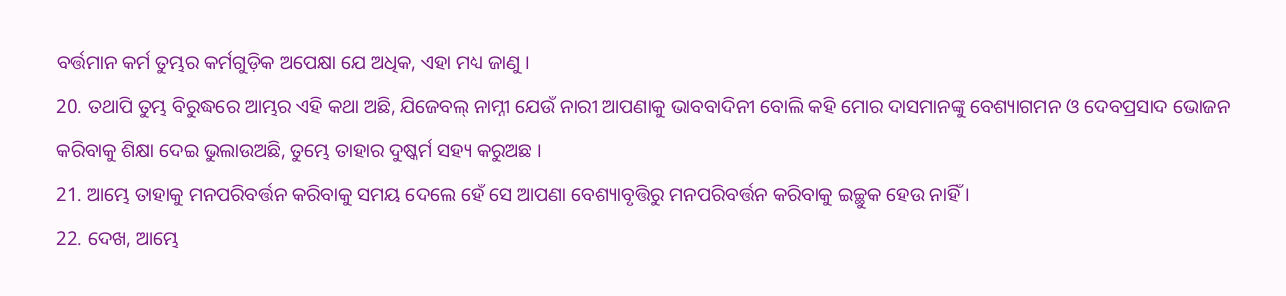ବର୍ତ୍ତମାନ କର୍ମ ତୁମ୍ଭର କର୍ମଗୁଡ଼ିକ ଅପେକ୍ଷା ଯେ ଅଧିକ, ଏହା ମଧ୍ୟ ଜାଣୁ ।
20. ତଥାପି ତୁମ୍ଭ ବିରୁଦ୍ଧରେ ଆମ୍ଭର ଏହି କଥା ଅଛି, ଯିଜେବଲ୍ ନାମ୍ନୀ ଯେଉଁ ନାରୀ ଆପଣାକୁ ଭାବବାଦିନୀ ବୋଲି କହି ମୋର ଦାସମାନଙ୍କୁ ବେଶ୍ୟାଗମନ ଓ ଦେବପ୍ରସାଦ ଭୋଜନ କରିବାକୁ ଶିକ୍ଷା ଦେଇ ଭୁଲାଉଅଛି, ତୁମ୍ଭେ ତାହାର ଦୁଷ୍କର୍ମ ସହ୍ୟ କରୁଅଛ ।
21. ଆମ୍ଭେ ତାହାକୁ ମନପରିବର୍ତ୍ତନ କରିବାକୁ ସମୟ ଦେଲେ ହେଁ ସେ ଆପଣା ବେଶ୍ୟାବୃତ୍ତିରୁ ମନପରିବର୍ତ୍ତନ କରିବାକୁ ଇଚ୍ଛୁକ ହେଉ ନାହିଁ ।
22. ଦେଖ, ଆମ୍ଭେ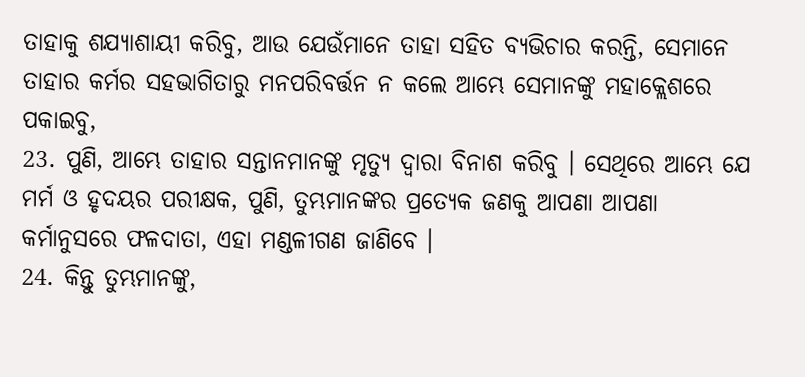ତାହାକୁ ଶଯ୍ୟାଶାୟୀ କରିବୁ, ଆଉ ଯେଉଁମାନେ ତାହା ସହିତ ବ୍ୟଭିଚାର କରନ୍ତି, ସେମାନେ ତାହାର କର୍ମର ସହଭାଗିତାରୁ ମନପରିବର୍ତ୍ତନ ନ କଲେ ଆମ୍ଭେ ସେମାନଙ୍କୁ ମହାକ୍ଲେଶରେ ପକାଇବୁ,
23. ପୁଣି, ଆମ୍ଭେ ତାହାର ସନ୍ତାନମାନଙ୍କୁ ମୃତ୍ୟୁ ଦ୍ୱାରା ବିନାଶ କରିବୁ । ସେଥିରେ ଆମ୍ଭେ ଯେ ମର୍ମ ଓ ହୃଦୟର ପରୀକ୍ଷକ, ପୁଣି, ତୁମ୍ଭମାନଙ୍କର ପ୍ରତ୍ୟେକ ଜଣକୁ ଆପଣା ଆପଣା କର୍ମାନୁସରେ ଫଳଦାତା, ଏହା ମଣ୍ଡଳୀଗଣ ଜାଣିବେ ।
24. କିନ୍ତୁ ତୁମ୍ଭମାନଙ୍କୁ,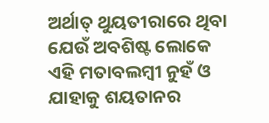ଅର୍ଥାତ୍ ଥୁୟତୀରାରେ ଥିବା ଯେଉଁ ଅବଶିଷ୍ଟ ଲୋକେ ଏହି ମତାବଲମ୍ୱୀ ନୁହଁ ଓ ଯାହାକୁ ଶୟତାନର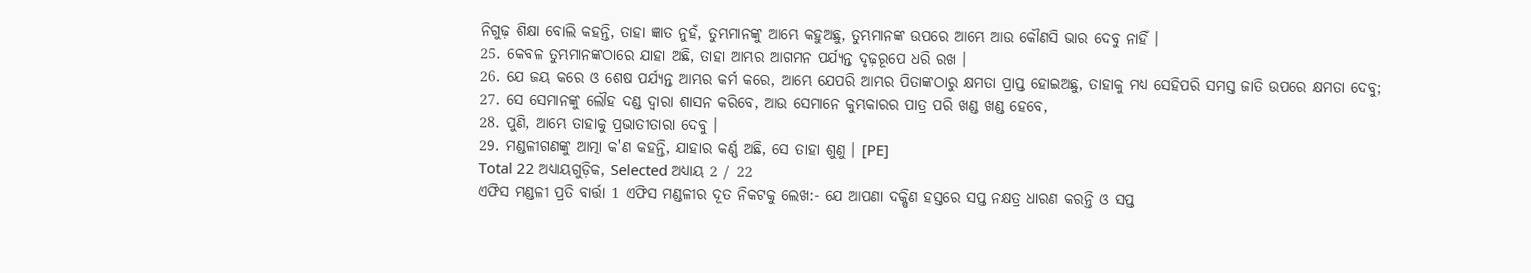ନିଗୁଢ଼ ଶିକ୍ଷା ବୋଲି କହନ୍ତି, ତାହା ଜ୍ଞାତ ନୁହଁ, ତୁମ୍ଭମାନଙ୍କୁ ଆମ୍ଭେ କହୁଅଛୁ, ତୁମ୍ଭମାନଙ୍କ ଉପରେ ଆମ୍ଭେ ଆଉ କୌଣସି ଭାର ଦେବୁ ନାହିଁ ।
25. କେବଳ ତୁମ୍ଭମାନଙ୍କଠାରେ ଯାହା ଅଛି, ତାହା ଆମ୍ଭର ଆଗମନ ପର୍ଯ୍ୟନ୍ତ ଦୃଢ଼ରୂପେ ଧରି ରଖ ।
26. ଯେ ଜୟ କରେ ଓ ଶେଷ ପର୍ଯ୍ୟନ୍ତ ଆମ୍ଭର କର୍ମ କରେ, ଆମ୍ଭେ ଯେପରି ଆମ୍ଭର ପିତାଙ୍କଠାରୁ କ୍ଷମତା ପ୍ରାପ୍ତ ହୋଇଅଛୁ, ତାହାକୁ ମଧ୍ୟ ସେହିପରି ସମସ୍ତ ଜାତି ଉପରେ କ୍ଷମତା ଦେବୁ;
27. ସେ ସେମାନଙ୍କୁ ଲୌହ ଦଣ୍ଡ ଦ୍ୱାରା ଶାସନ କରିବେ, ଆଉ ସେମାନେ କୁମ୍ଭକାରର ପାତ୍ର ପରି ଖଣ୍ଡ ଖଣ୍ଡ ହେବେ,
28. ପୁଣି, ଆମ୍ଭେ ତାହାକୁ ପ୍ରଭାତୀତାରା ଦେବୁ ।
29. ମଣ୍ଡଳୀଗଣଙ୍କୁ ଆତ୍ମା କ'ଣ କହନ୍ତି, ଯାହାର କର୍ଣ୍ଣ ଅଛି, ସେ ତାହା ଶୁଣୁ । [PE]
Total 22 ଅଧ୍ୟାୟଗୁଡ଼ିକ, Selected ଅଧ୍ୟାୟ 2 / 22
ଏଫିସ ମଣ୍ଡଳୀ ପ୍ରତି ବାର୍ତ୍ତା 1 ଏଫିସ ମଣ୍ଡଳୀର ଦୂତ ନିକଟକୁ ଲେଖ:- ଯେ ଆପଣା ଦକ୍ଷିଣ ହସ୍ତରେ ସପ୍ତ ନକ୍ଷତ୍ର ଧାରଣ କରନ୍ତି ଓ ସପ୍ତ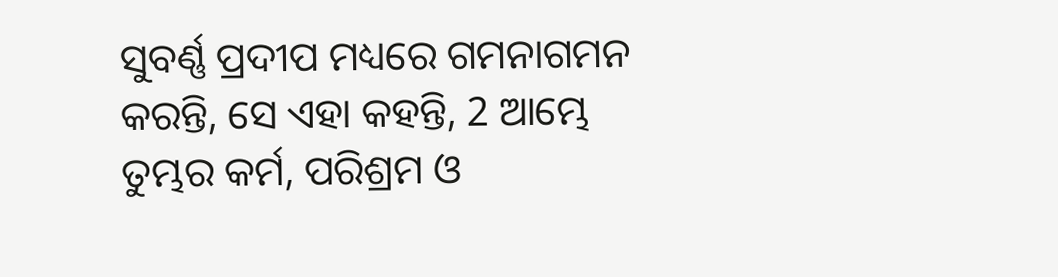ସୁବର୍ଣ୍ଣ ପ୍ରଦୀପ ମଧ୍ୟରେ ଗମନାଗମନ କରନ୍ତି, ସେ ଏହା କହନ୍ତି, 2 ଆମ୍ଭେ ତୁମ୍ଭର କର୍ମ, ପରିଶ୍ରମ ଓ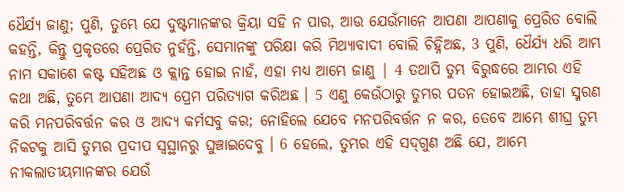ଧୈର୍ଯ୍ୟ ଜାଣୁ; ପୁଣି, ତୁମ୍ଭେ ଯେ ଦୁଷ୍ଟମାନଙ୍କର କ୍ରିୟା ସହି ନ ପାର, ଆଉ ଯେଉଁମାନେ ଆପଣା ଆପଣାକୁ ପ୍ରେରିତ ବୋଲି କହନ୍ତି, କିନ୍ତୁ ପ୍ରକୃତରେ ପ୍ରେରିତ ନୁହଁନ୍ତି, ସେମାନଙ୍କୁ ପରିକ୍ଷା କରି ମିଥ୍ୟାବାଦୀ ବୋଲି ଚିହ୍ନିଅଛ, 3 ପୁଣି, ଧୈର୍ଯ୍ୟ ଧରି ଆମ୍ଭ ନାମ ସକାଶେ କଷ୍ଟ ସହିଅଛ ଓ କ୍ଲାନ୍ତ ହୋଇ ନାହଁ, ଏହା ମଧ୍ୟ ଆମ୍ଭେ ଜାଣୁ | 4 ତଥାପି ତୁମ୍ଭ ବିରୁଦ୍ଧରେ ଆମ୍ଭର ଏହି କଥା ଅଛି, ତୁମ୍ଭେ ଆପଣା ଆଦ୍ୟ ପ୍ରେମ ପରିତ୍ୟାଗ କରିଅଛ । 5 ଏଣୁ କେଉଁଠାରୁ ତୁମ୍ଭର ପତନ ହୋଇଅଛି, ତାହା ସ୍ମରଣ କରି ମନପରିବର୍ତ୍ତନ କର ଓ ଆଦ୍ୟ କର୍ମସବୁ କର; ନୋହିଲେ ଯେବେ ମନପରିବର୍ତ୍ତନ ନ କର, ତେବେ ଆମ୍ଭେ ଶୀଘ୍ର ତୁମ୍ଭ ନିକଟକୁ ଆସି ତୁମ୍ଭର ପ୍ରଦୀପ ସ୍ୱସ୍ଥାନରୁ ଘୁଞ୍ଚାଇଦେବୁ । 6 ହେଲେ, ତୁମ୍ଭର ଏହି ସଦ୍‌ଗୁଣ ଅଛି ଯେ, ଆମ୍ଭେ ନୀକଲାତୀୟମାନଙ୍କର ଯେଉଁ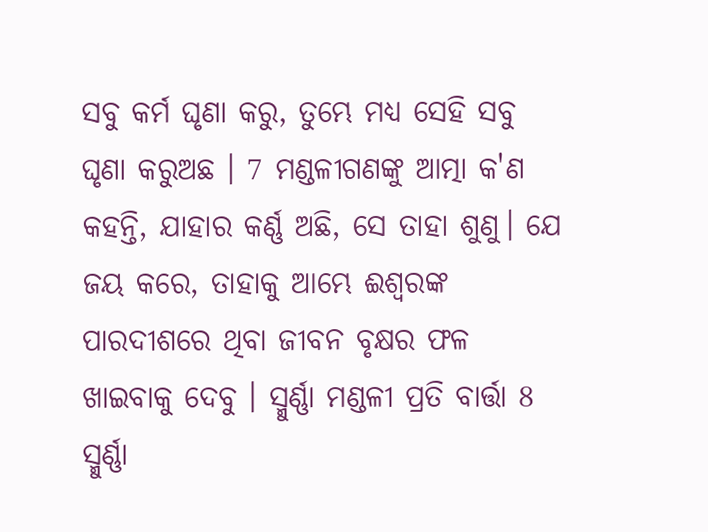ସବୁ କର୍ମ ଘୃଣା କରୁ, ତୁମ୍ଭେ ମଧ୍ୟ ସେହି ସବୁ ଘୃଣା କରୁଅଛ । 7 ମଣ୍ଡଳୀଗଣଙ୍କୁ ଆତ୍ମା କ'ଣ କହନ୍ତି, ଯାହାର କର୍ଣ୍ଣ ଅଛି, ସେ ତାହା ଶୁଣୁ। ଯେ ଜୟ କରେ, ତାହାକୁ ଆମ୍ଭେ ଈଶ୍ୱରଙ୍କ ପାରଦୀଶରେ ଥିବା ଜୀବନ ବୃକ୍ଷର ଫଳ ଖାଇବାକୁ ଦେବୁ । ସ୍ମୁର୍ଣ୍ଣା ମଣ୍ଡଳୀ ପ୍ରତି ବାର୍ତ୍ତା 8 ସ୍ମୁର୍ଣ୍ଣା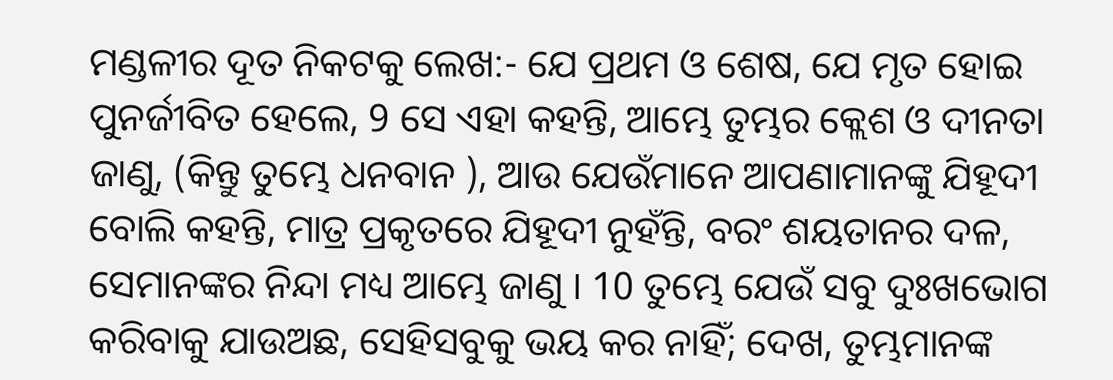ମଣ୍ଡଳୀର ଦୂତ ନିକଟକୁ ଲେଖ:- ଯେ ପ୍ରଥମ ଓ ଶେଷ, ଯେ ମୃତ ହୋଇ ପୁନର୍ଜୀବିତ ହେଲେ, 9 ସେ ଏହା କହନ୍ତି, ଆମ୍ଭେ ତୁମ୍ଭର କ୍ଲେଶ ଓ ଦୀନତା ଜାଣୁ, (କିନ୍ତୁ ତୁମ୍ଭେ ଧନବାନ ), ଆଉ ଯେଉଁମାନେ ଆପଣାମାନଙ୍କୁ ଯିହୂଦୀ ବୋଲି କହନ୍ତି, ମାତ୍ର ପ୍ରକୃତରେ ଯିହୂଦୀ ନୁହଁନ୍ତି, ବରଂ ଶୟତାନର ଦଳ, ସେମାନଙ୍କର ନିନ୍ଦା ମଧ୍ୟ ଆମ୍ଭେ ଜାଣୁ । 10 ତୁମ୍ଭେ ଯେଉଁ ସବୁ ଦୁଃଖଭୋଗ କରିବାକୁ ଯାଉଅଛ, ସେହିସବୁକୁ ଭୟ କର ନାହିଁ; ଦେଖ, ତୁମ୍ଭମାନଙ୍କ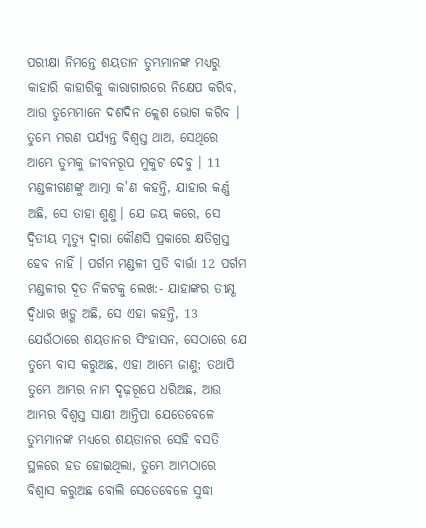ପରୀକ୍ଷା ନିମନ୍ତେ ଶୟତାନ ତୁମ୍ଭମାନଙ୍କ ମଧ୍ୟରୁ କାହାରି କାହାରିକୁ କାରାଗାରରେ ନିକ୍ଷେପ କରିବ, ଆଉ ତୁମ୍ଭେମାନେ ଦଶଦିନ କ୍ଲେଶ ଭୋଗ କରିବ । ତୁମ୍ଭେ ମରଣ ପର୍ଯ୍ୟନ୍ତ ବିଶ୍ୱସ୍ତ ଥାଅ, ସେଥିରେ ଆମ୍ଭେ ତୁମ୍ଭକୁ ଜୀବନରୂପ ମୁକୁଟ ଦେବୁ । 11 ମଣ୍ଡଳୀଗଣଙ୍କୁ ଆତ୍ମା କ'ଣ କହନ୍ତି, ଯାହାର କର୍ଣ୍ଣ ଅଛି, ସେ ତାହା ଶୁଣୁ। ଯେ ଜୟ କରେ, ସେ ଦ୍ୱିତୀୟ ମୃତ୍ୟୁ ଦ୍ୱାରା କୌଣସି ପ୍ରକାରେ କ୍ଷତିଗ୍ରସ୍ତ ହେବ ନାହିଁ । ପର୍ଗମ ମଣ୍ଡଳୀ ପ୍ରତି ବାର୍ତ୍ତା 12 ପର୍ଗମ ମଣ୍ଡଳୀର ଦୂତ ନିକଟକୁ ଲେଖ:- ଯାହାଙ୍କର ତୀକ୍ଷ୍ଣ ଦ୍ୱିଧାର ଖଡ଼୍ଗ ଅଛି, ସେ ଏହା କହନ୍ତି, 13 ଯେଉଁଠାରେ ଶୟତାନର ସିଂହାସନ, ସେଠାରେ ଯେ ତୁମ୍ଭେ ବାସ କରୁଅଛ, ଏହା ଆମ୍ଭେ ଜାଣୁ; ତଥାପି ତୁମ୍ଭେ ଆମ୍ଭର ନାମ ଦୃଢ଼ରୂପେ ଧରିଅଛ, ଆଉ ଆମ୍ଭର ବିଶ୍ୱସ୍ତ ସାକ୍ଷୀ ଆନ୍ତିପା ଯେତେବେଳେ ତୁମ୍ଭମାନଙ୍କ ମଧ୍ୟରେ ଶୟତାନର ସେହି ବସତି ସ୍ଥଳରେ ହତ ହୋଇଥିଲା, ତୁମ୍ଭେ ଆମ୍ଭଠାରେ ବିଶ୍ୱାସ କରୁଅଛ ବୋଲି ସେତେବେଳେ ସୁଦ୍ଧା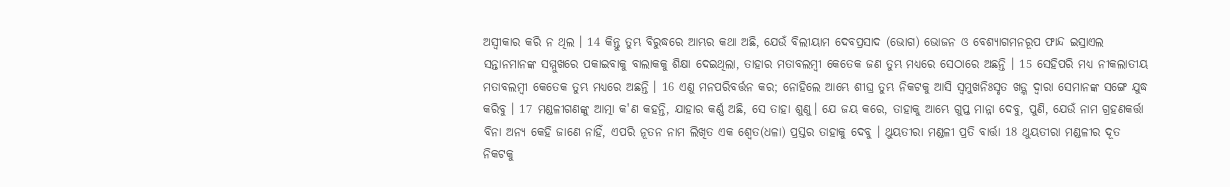ଅସ୍ୱୀକାର କରି ନ ଥିଲ । 14 କିନ୍ତୁ ତୁମ୍ଭ ବିରୁଦ୍ଧରେ ଆମ୍ଭର କଥା ଅଛି, ଯେଉଁ ବିଲୀୟାମ ଦେବପ୍ରସାଦ (ଭୋଗ) ଭୋଜନ ଓ ବେଶ୍ୟାଗମନରୂପ ଫାନ୍ଦ ଇସ୍ରାଏଲ ସନ୍ତାନମାନଙ୍କ ସମ୍ମୁଖରେ ପକାଇବାକୁ ବାଲାକକୁ ଶିକ୍ଷା ଦେଇଥିଲା, ତାହାର ମତାବଲମ୍ୱୀ କେତେକ ଜଣ ତୁମ୍ଭ ମଧ୍ୟରେ ସେଠାରେ ଅଛନ୍ତି । 15 ସେହିପରି ମଧ୍ୟ ନୀକଲାତୀୟ ମତାବଲମ୍ୱୀ କେତେକ ତୁମ୍ଭ ମଧ୍ୟରେ ଅଛନ୍ତି । 16 ଏଣୁ ମନପରିବର୍ତ୍ତନ କର; ନୋହିଲେ ଆମ୍ଭେ ଶୀଘ୍ର ତୁମ୍ଭ ନିକଟକୁ ଆସି ସ୍ୱମୁଖନିଃସୃତ ଖଡ଼୍ଗ ଦ୍ୱାରା ସେମାନଙ୍କ ସଙ୍ଗେ ଯୁଦ୍ଧ କରିବୁ । 17 ମଣ୍ଡଳୀଗଣଙ୍କୁ ଆତ୍ମା କ'ଣ କହନ୍ତି, ଯାହାର କର୍ଣ୍ଣ ଅଛି, ସେ ତାହା ଶୁଣୁ। ଯେ ଜୟ କରେ, ତାହାକୁ ଆମ୍ଭେ ଗୁପ୍ତ ମାନ୍ନା ଦେବୁ, ପୁଣି, ଯେଉଁ ନାମ ଗ୍ରହଣକର୍ତ୍ତା ବିନା ଅନ୍ୟ କେହି ଜାଣେ ନାହିଁ, ଏପରି ନୂତନ ନାମ ଲିଖିତ ଏକ ଶ୍ୱେତ(ଧଳା) ପ୍ରସ୍ତର ତାହାକୁ ଦେବୁ । ଥୁୟତୀରା ମଣ୍ଡଳୀ ପ୍ରତି ବାର୍ତ୍ତା 18 ଥୁୟତୀରା ମଣ୍ଡଳୀର ଦୂତ ନିକଟକୁ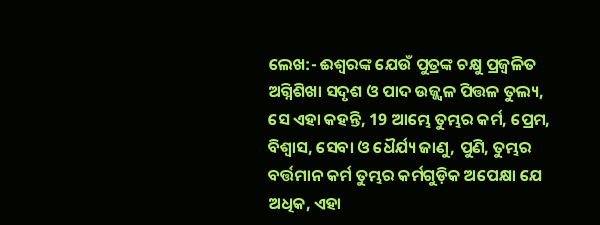ଲେଖ:- ଈଶ୍ୱରଙ୍କ ଯେଉଁ ପୁତ୍ରଙ୍କ ଚକ୍ଷୁ ପ୍ରଜ୍ୱଳିତ ଅଗ୍ନିଶିଖା ସଦୃଶ ଓ ପାଦ ଉଜ୍ଜ୍ୱଳ ପିତ୍ତଳ ତୁଲ୍ୟ, ସେ ଏହା କହନ୍ତି, 19 ଆମ୍ଭେ ତୁମ୍ଭର କର୍ମ, ପ୍ରେମ, ବିଶ୍ୱାସ, ସେବା ଓ ଧୈର୍ଯ୍ୟ ଜାଣୁ, ପୁଣି, ତୁମ୍ଭର ବର୍ତ୍ତମାନ କର୍ମ ତୁମ୍ଭର କର୍ମଗୁଡ଼ିକ ଅପେକ୍ଷା ଯେ ଅଧିକ, ଏହା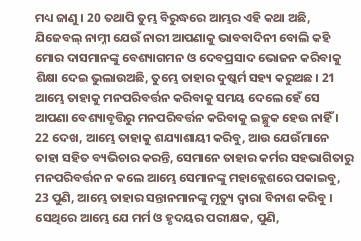ମଧ୍ୟ ଜାଣୁ । 20 ତଥାପି ତୁମ୍ଭ ବିରୁଦ୍ଧରେ ଆମ୍ଭର ଏହି କଥା ଅଛି, ଯିଜେବଲ୍ ନାମ୍ନୀ ଯେଉଁ ନାରୀ ଆପଣାକୁ ଭାବବାଦିନୀ ବୋଲି କହି ମୋର ଦାସମାନଙ୍କୁ ବେଶ୍ୟାଗମନ ଓ ଦେବପ୍ରସାଦ ଭୋଜନ କରିବାକୁ ଶିକ୍ଷା ଦେଇ ଭୁଲାଉଅଛି, ତୁମ୍ଭେ ତାହାର ଦୁଷ୍କର୍ମ ସହ୍ୟ କରୁଅଛ । 21 ଆମ୍ଭେ ତାହାକୁ ମନପରିବର୍ତ୍ତନ କରିବାକୁ ସମୟ ଦେଲେ ହେଁ ସେ ଆପଣା ବେଶ୍ୟାବୃତ୍ତିରୁ ମନପରିବର୍ତ୍ତନ କରିବାକୁ ଇଚ୍ଛୁକ ହେଉ ନାହିଁ । 22 ଦେଖ, ଆମ୍ଭେ ତାହାକୁ ଶଯ୍ୟାଶାୟୀ କରିବୁ, ଆଉ ଯେଉଁମାନେ ତାହା ସହିତ ବ୍ୟଭିଚାର କରନ୍ତି, ସେମାନେ ତାହାର କର୍ମର ସହଭାଗିତାରୁ ମନପରିବର୍ତ୍ତନ ନ କଲେ ଆମ୍ଭେ ସେମାନଙ୍କୁ ମହାକ୍ଲେଶରେ ପକାଇବୁ, 23 ପୁଣି, ଆମ୍ଭେ ତାହାର ସନ୍ତାନମାନଙ୍କୁ ମୃତ୍ୟୁ ଦ୍ୱାରା ବିନାଶ କରିବୁ । ସେଥିରେ ଆମ୍ଭେ ଯେ ମର୍ମ ଓ ହୃଦୟର ପରୀକ୍ଷକ, ପୁଣି,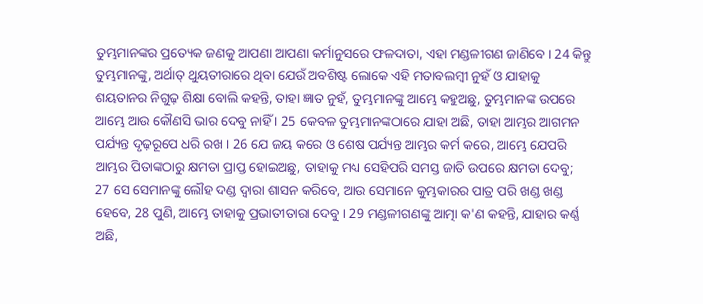ତୁମ୍ଭମାନଙ୍କର ପ୍ରତ୍ୟେକ ଜଣକୁ ଆପଣା ଆପଣା କର୍ମାନୁସରେ ଫଳଦାତା, ଏହା ମଣ୍ଡଳୀଗଣ ଜାଣିବେ । 24 କିନ୍ତୁ ତୁମ୍ଭମାନଙ୍କୁ, ଅର୍ଥାତ୍ ଥୁୟତୀରାରେ ଥିବା ଯେଉଁ ଅବଶିଷ୍ଟ ଲୋକେ ଏହି ମତାବଲମ୍ୱୀ ନୁହଁ ଓ ଯାହାକୁ ଶୟତାନର ନିଗୁଢ଼ ଶିକ୍ଷା ବୋଲି କହନ୍ତି, ତାହା ଜ୍ଞାତ ନୁହଁ, ତୁମ୍ଭମାନଙ୍କୁ ଆମ୍ଭେ କହୁଅଛୁ, ତୁମ୍ଭମାନଙ୍କ ଉପରେ ଆମ୍ଭେ ଆଉ କୌଣସି ଭାର ଦେବୁ ନାହିଁ । 25 କେବଳ ତୁମ୍ଭମାନଙ୍କଠାରେ ଯାହା ଅଛି, ତାହା ଆମ୍ଭର ଆଗମନ ପର୍ଯ୍ୟନ୍ତ ଦୃଢ଼ରୂପେ ଧରି ରଖ । 26 ଯେ ଜୟ କରେ ଓ ଶେଷ ପର୍ଯ୍ୟନ୍ତ ଆମ୍ଭର କର୍ମ କରେ, ଆମ୍ଭେ ଯେପରି ଆମ୍ଭର ପିତାଙ୍କଠାରୁ କ୍ଷମତା ପ୍ରାପ୍ତ ହୋଇଅଛୁ, ତାହାକୁ ମଧ୍ୟ ସେହିପରି ସମସ୍ତ ଜାତି ଉପରେ କ୍ଷମତା ଦେବୁ; 27 ସେ ସେମାନଙ୍କୁ ଲୌହ ଦଣ୍ଡ ଦ୍ୱାରା ଶାସନ କରିବେ, ଆଉ ସେମାନେ କୁମ୍ଭକାରର ପାତ୍ର ପରି ଖଣ୍ଡ ଖଣ୍ଡ ହେବେ, 28 ପୁଣି, ଆମ୍ଭେ ତାହାକୁ ପ୍ରଭାତୀତାରା ଦେବୁ । 29 ମଣ୍ଡଳୀଗଣଙ୍କୁ ଆତ୍ମା କ'ଣ କହନ୍ତି, ଯାହାର କର୍ଣ୍ଣ ଅଛି,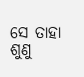ସେ ତାହା ଶୁଣୁ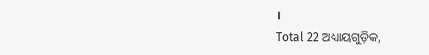।
Total 22 ଅଧ୍ୟାୟଗୁଡ଼ିକ,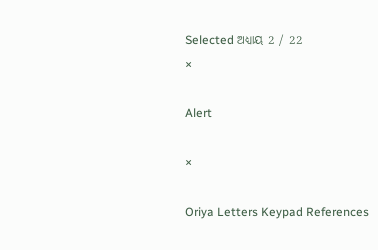Selected ଅଧ୍ୟାୟ 2 / 22
×

Alert

×

Oriya Letters Keypad References